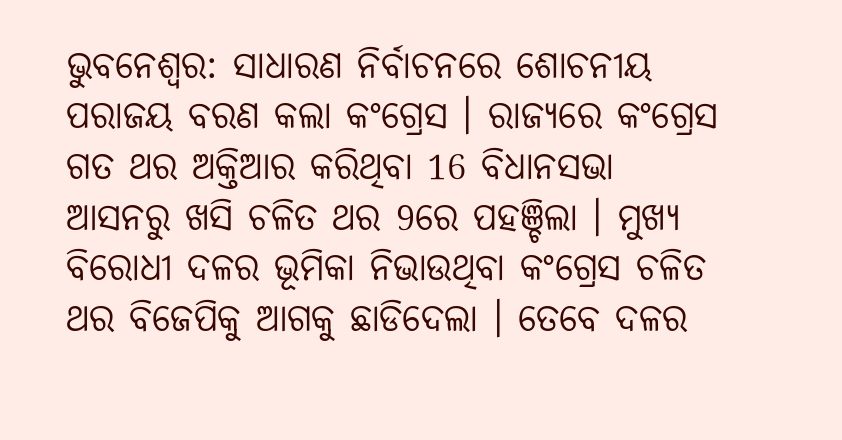ଭୁବନେଶ୍ବର: ସାଧାରଣ ନିର୍ବାଚନରେ ଶୋଚନୀୟ ପରାଜୟ ବରଣ କଲା କଂଗ୍ରେସ । ରାଜ୍ୟରେ କଂଗ୍ରେସ ଗତ ଥର ଅକ୍ତିଆର କରିଥିବା 16 ବିଧାନସଭା ଆସନରୁ ଖସି ଚଳିତ ଥର 9ରେ ପହଞ୍ଚିଲା । ମୁଖ୍ୟ ବିରୋଧୀ ଦଳର ଭୂମିକା ନିଭାଉଥିବା କଂଗ୍ରେସ ଚଳିତ ଥର ବିଜେପିକୁ ଆଗକୁ ଛାଡିଦେଲା । ତେବେ ଦଳର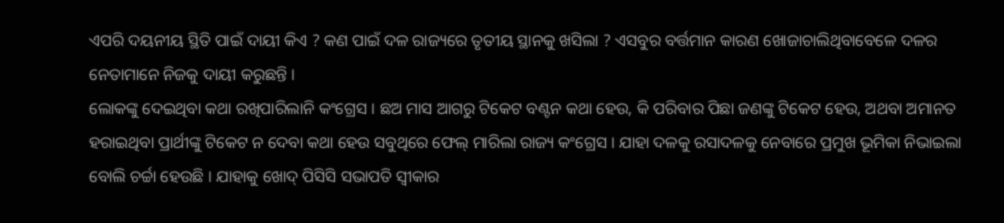ଏପରି ଦୟନୀୟ ସ୍ଥିତି ପାଇଁ ଦାୟୀ କିଏ ? କଣ ପାଇଁ ଦଳ ରାଜ୍ୟରେ ତୃତୀୟ ସ୍ଥାନକୁ ଖସିଲା ? ଏସବୁର ବର୍ତ୍ତମାନ କାରଣ ଖୋଜାଚାଲିଥିବାବେଳେ ଦଳର ନେତାମାନେ ନିଜକୁ ଦାୟୀ କରୁଛନ୍ତି ।
ଲୋକଙ୍କୁ ଦେଇଥିବା କଥା ରଖିପାରିଲାନି କଂଗ୍ରେସ । ଛଅ ମାସ ଆଗରୁ ଟିକେଟ ବଣ୍ଟନ କଥା ହେଉ, କି ପରିବାର ପିଛା ଜଣଙ୍କୁ ଟିକେଟ ହେଉ, ଅଥବା ଅମାନତ ହରାଇଥିବା ପ୍ରାର୍ଥୀଙ୍କୁ ଟିକେଟ ନ ଦେବା କଥା ହେଉ ସବୁଥିରେ ଫେଲ୍ ମାରିଲା ରାଜ୍ୟ କଂଗ୍ରେସ । ଯାହା ଦଳକୁ ରସାଦଳକୁ ନେବାରେ ପ୍ରମୁଖ ଭୂମିକା ନିଭାଇଲା ବୋଲି ଚର୍ଚ୍ଚା ହେଉଛି । ଯାହାକୁ ଖୋଦ୍ ପିସିସି ସଭାପତି ସ୍ବୀକାର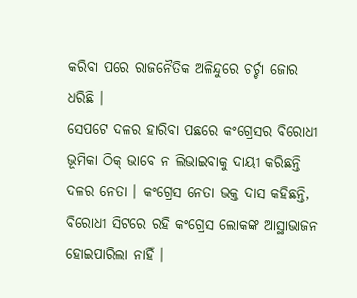କରିବା ପରେ ରାଜନୈତିକ ଅଳିନ୍ଦୁରେ ଚର୍ଚ୍ଚା ଜୋର ଧରିଛି ।
ସେପଟେ ଦଳର ହାରିବା ପଛରେ କଂଗ୍ରେସର ବିରୋଧୀ ଭୂମିକା ଠିକ୍ ଭାବେ ନ ଲିଭାଇବାକୁ ଦାୟୀ କରିଛନ୍ତି ଦଳର ନେତା । କଂଗ୍ରେସ ନେତା ଭକ୍ତ ଦାସ କହିଛନ୍ତି, ବିରୋଧୀ ସିଟରେ ରହି କଂଗ୍ରେସ ଲୋକଙ୍କ ଆସ୍ଥାଭାଜନ ହୋଇପାରିଲା ନାହିଁ ।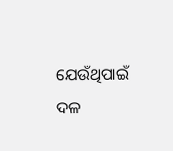ଯେଉଁଥିପାଇଁ ଦଳ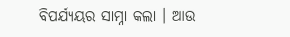ବିପର୍ଯ୍ୟୟର ସାମ୍ନା କଲା । ଆଉ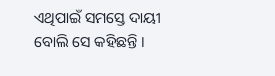ଏଥିପାଇଁ ସମସ୍ତେ ଦାୟୀ ବୋଲି ସେ କହିଛନ୍ତି ।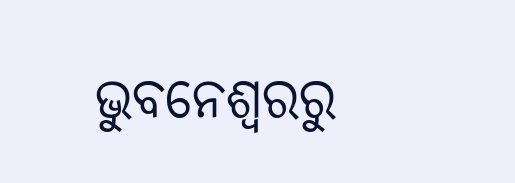ଭୁବନେଶ୍ବରରୁ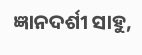ଜ୍ଞାନଦର୍ଶୀ ସାହୁ,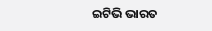ଇଟିଭି ଭାରତ